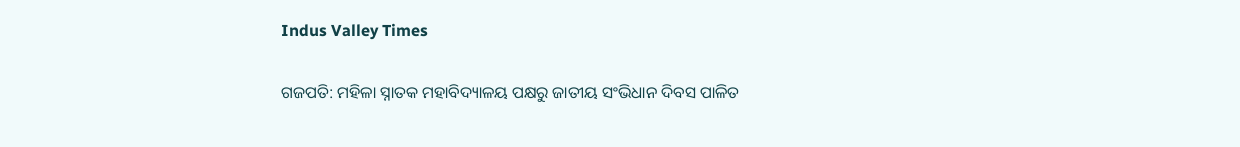Indus Valley Times

ଗଜପତି: ମହିଳା ସ୍ନାତକ ମହାବିଦ୍ୟାଳୟ ପକ୍ଷରୁ ଜାତୀୟ ସଂଭିଧାନ ଦିବସ ପାଳିତ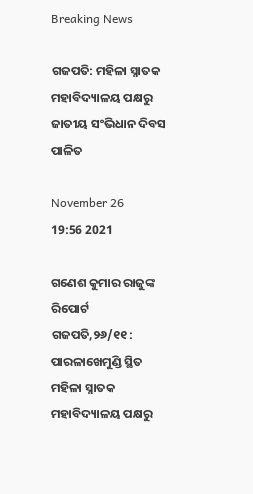Breaking News

ଗଜପତି: ମହିଳା ସ୍ନାତକ ମହାବିଦ୍ୟାଳୟ ପକ୍ଷରୁ ଜାତୀୟ ସଂଭିଧାନ ଦିବସ ପାଳିତ

November 26
19:56 2021

ଗଣେଶ କୁମାର ରାଜୁଙ୍କ ରିପୋର୍ଟ
ଗଜପତି,୨୬/୧୧ : ପାରଳାଖେମୁଣ୍ଡି ସ୍ଥିତ ମହିଳା ସ୍ନାତକ ମହାବିଦ୍ୟାଳୟ ପକ୍ଷରୁ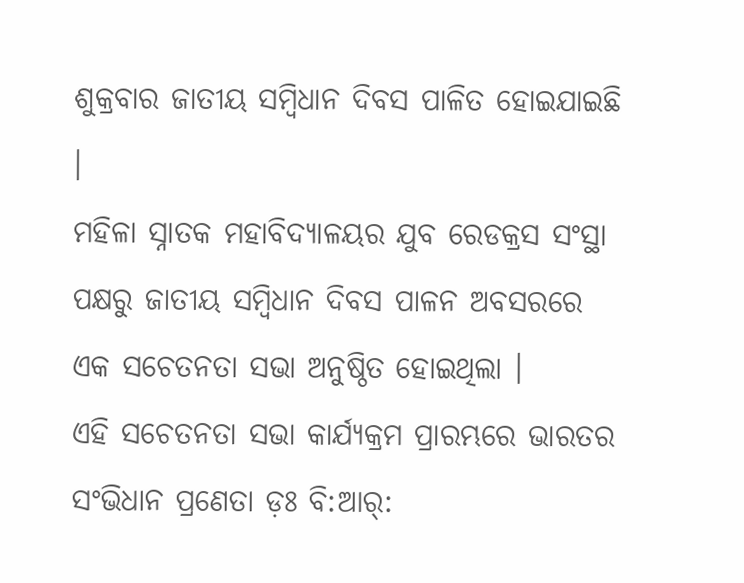ଶୁକ୍ରବାର ଜାତୀୟ ସମ୍ବିଧାନ ଦିବସ ପାଳିତ ହୋଇଯାଇଛି ।
ମହିଳା ସ୍ନାତକ ମହାବିଦ୍ୟାଳୟର ଯୁବ ରେଡକ୍ରସ ସଂସ୍ଥା ପକ୍ଷରୁ ଜାତୀୟ ସମ୍ବିଧାନ ଦିବସ ପାଳନ ଅବସରରେ ଏକ ସଚେତନତା ସଭା ଅନୁଷ୍ଠିତ ହୋଇଥିଲା ।
ଏହି ସଚେତନତା ସଭା କାର୍ଯ୍ୟକ୍ରମ ପ୍ରାରମ୍ଭରେ ଭାରତର ସଂଭିଧାନ ପ୍ରଣେତା ଡ଼ଃ ବି:ଆର୍: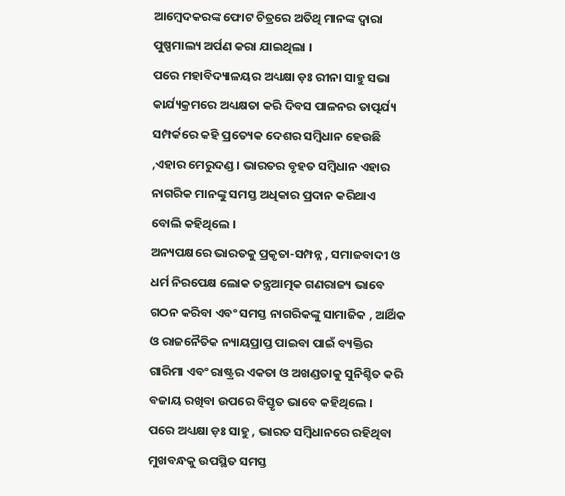ଆମ୍ବେଦକରଙ୍କ ଫୋଟ ଚିତ୍ରରେ ଅତିଥି ମାନଙ୍କ ଦ୍ୱାରା ପୁଷ୍ପମାଲ୍ୟ ଅର୍ପଣ କରା ଯାଇଥିଲା ।
ପରେ ମହାବିଦ୍ୟାଳୟର ଅଧ୍ୟକ୍ଷା ଡ଼ଃ ରୀନା ସାହୁ ସଭା କାର୍ଯ୍ୟକ୍ରମରେ ଅଧ୍ୟକ୍ଷତା କରି ଦିବସ ପାଳନର ତାତ୍ପର୍ଯ୍ୟ ସମ୍ପର୍କରେ କହି ପ୍ରତ୍ୟେକ ଦେଶର ସମ୍ବିଧାନ ହେଉଛି ,ଏହାର ମେରୁଦଣ୍ଡ । ଭାରତର ବୃହତ ସମ୍ବିଧାନ ଏହାର ନାଗରିକ ମାନଙ୍କୁ ସମସ୍ତ ଅଧିକାର ପ୍ରଦାନ କରିଥାଏ ବୋଲି କହିଥିଲେ ।
ଅନ୍ୟପକ୍ଷରେ ଭାରତକୁ ପ୍ରକୃତା-ସମ୍ପନ୍ନ , ସମାଜବାଦୀ ଓ ଧର୍ମ ନିରପେକ୍ଷ ଲୋକ ତନ୍ତ୍ରଆତ୍ମକ ଗଣରାଜ୍ୟ ଭାବେ ଗଠନ କରିବା ଏବଂ ସମସ୍ତ ନାଗରିକଙ୍କୁ ସାମାଜିକ , ଆର୍ଥିକ ଓ ରାଜନୈତିକ ନ୍ୟାୟପ୍ରାପ୍ତ ପାଇବା ପାଇଁ ବ୍ୟକ୍ତିର ଗାରିମା ଏବଂ ରାଷ୍ଟ୍ରର ଏକତା ଓ ଅଖଣ୍ଡତାକୁ ସୁନିଶ୍ଚିତ କରି ବଜାୟ ରଖିବା ଉପରେ ବିସ୍ତୃତ ଭାବେ କହିଥିଲେ ।
ପରେ ଅଧ୍ୟକ୍ଷା ଡ଼ଃ ସାହୁ , ଭାରତ ସମ୍ବିଧାନରେ ରହିଥିବା ମୁଖବନ୍ଧକୁ ଉପସ୍ଥିତ ସମସ୍ତ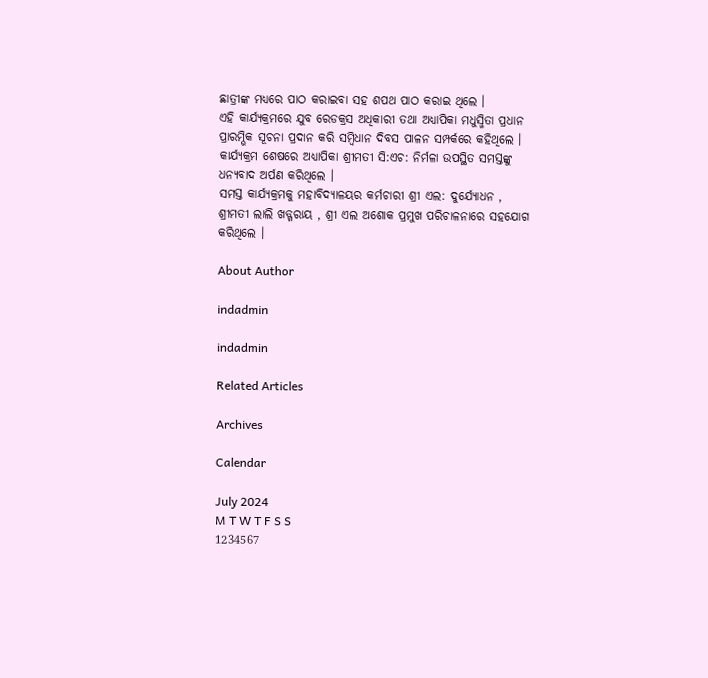ଛାତ୍ରୀଙ୍କ ମଧ୍ୟରେ ପାଠ କରାଇବା ସହ ଶପଥ ପାଠ କରାଇ ଥିଲେ ।
ଏହି କାର୍ଯ୍ୟକ୍ରମରେ ଯୁବ ରେଡକ୍ରସ ଅଧିକାରୀ ତଥା ଅଧ୍ୟାପିକା ମଧୁସ୍ମିତା ପ୍ରଧାନ ପ୍ରାରମ୍ଭିକ ସୂଚନା ପ୍ରଦାନ କରି ସମ୍ବିଧାନ ଦିବସ ପାଳନ ସମ୍ପର୍କରେ କହିଥିଲେ ।
କାର୍ଯ୍ୟକ୍ରମ ଶେଷରେ ଅଧ୍ୟାପିକା ଶ୍ରୀମତୀ ସି:ଏଚ: ନିର୍ମଳା ଉପସ୍ଥିତ ସମସ୍ତଙ୍କୁ ଧନ୍ୟବାଦ ଅର୍ପଣ କରିଥିଲେ ।
ସମସ୍ତ କାର୍ଯ୍ୟକ୍ରମକୁ ମହାବିଦ୍ୟାଳୟର କର୍ମଚାରୀ ଶ୍ରୀ ଏଲ: ଦୁର୍ଯ୍ୟୋଧନ , ଶ୍ରୀମତୀ ଲାଲି ଖଡ୍ଗରାୟ , ଶ୍ରୀ ଏଲ ଅଶୋକ ପ୍ରମୁଖ ପରିଚାଳନାରେ ସହଯୋଗ କରିଥିଲେ ।

About Author

indadmin

indadmin

Related Articles

Archives

Calendar

July 2024
M T W T F S S
1234567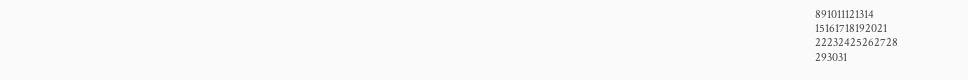891011121314
15161718192021
22232425262728
293031